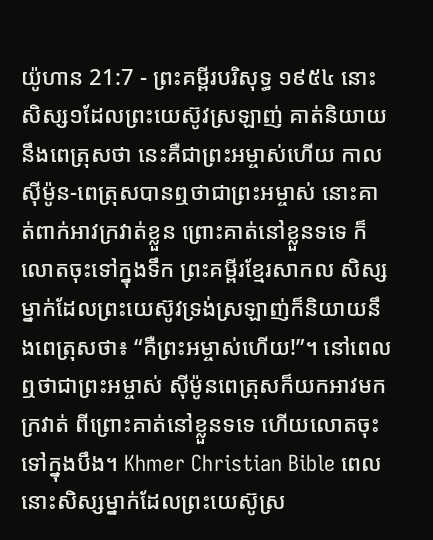យ៉ូហាន 21:7 - ព្រះគម្ពីរបរិសុទ្ធ ១៩៥៤ នោះសិស្ស១ដែលព្រះយេស៊ូវស្រឡាញ់ គាត់និយាយនឹងពេត្រុសថា នេះគឺជាព្រះអម្ចាស់ហើយ កាលស៊ីម៉ូន-ពេត្រុសបានឮថាជាព្រះអម្ចាស់ នោះគាត់ពាក់អាវក្រវាត់ខ្លួន ព្រោះគាត់នៅខ្លួនទទេ ក៏លោតចុះទៅក្នុងទឹក ព្រះគម្ពីរខ្មែរសាកល សិស្សម្នាក់ដែលព្រះយេស៊ូវទ្រង់ស្រឡាញ់ក៏និយាយនឹងពេត្រុសថា៖ “គឺព្រះអម្ចាស់ហើយ!”។ នៅពេលឮថាជាព្រះអម្ចាស់ ស៊ីម៉ូនពេត្រុសក៏យកអាវមកក្រវាត់ ពីព្រោះគាត់នៅខ្លួនទទេ ហើយលោតចុះទៅក្នុងបឹង។ Khmer Christian Bible ពេលនោះសិស្សម្នាក់ដែលព្រះយេស៊ូស្រ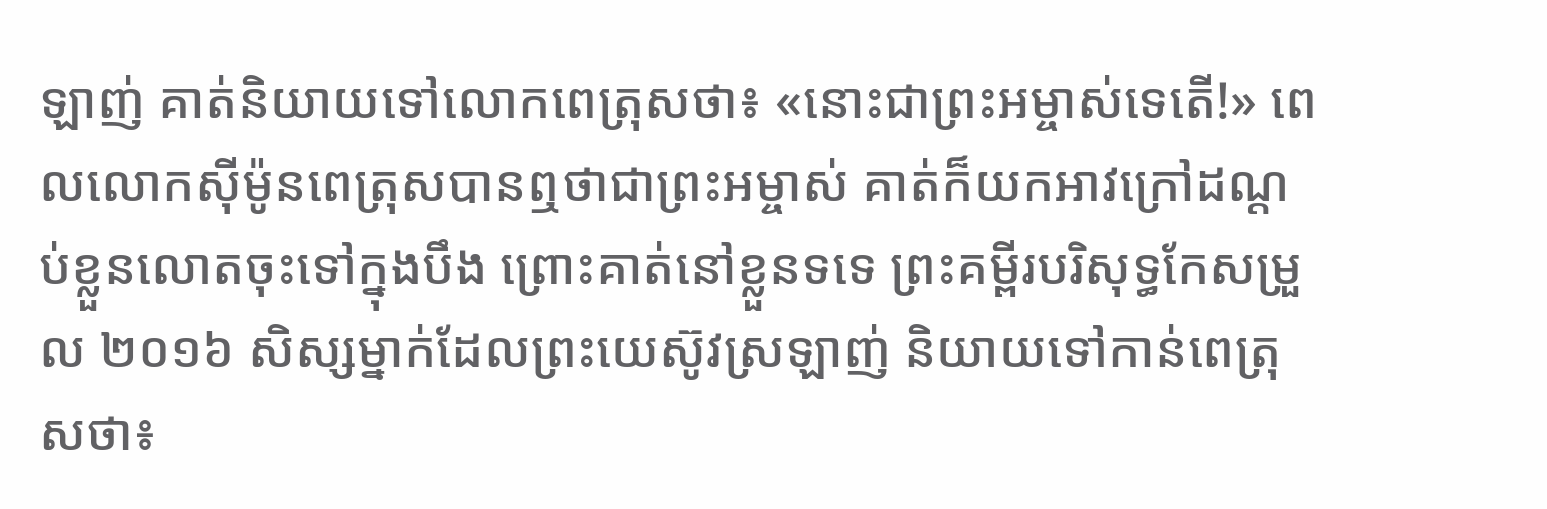ឡាញ់ គាត់និយាយទៅលោកពេត្រុសថា៖ «នោះជាព្រះអម្ចាស់ទេតើ!» ពេលលោកស៊ីម៉ូនពេត្រុសបានឮថាជាព្រះអម្ចាស់ គាត់ក៏យកអាវក្រៅដណ្ដប់ខ្លួនលោតចុះទៅក្នុងបឹង ព្រោះគាត់នៅខ្លួនទទេ ព្រះគម្ពីរបរិសុទ្ធកែសម្រួល ២០១៦ សិស្សម្នាក់ដែលព្រះយេស៊ូវស្រឡាញ់ និយាយទៅកាន់ពេត្រុសថា៖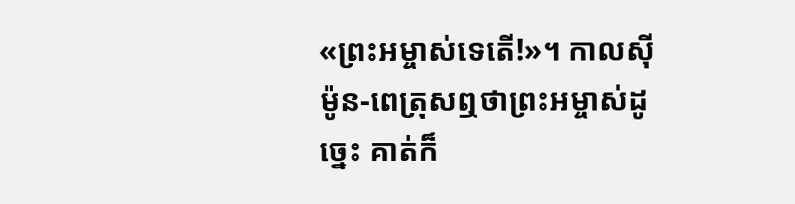«ព្រះអម្ចាស់ទេតើ!»។ កាលស៊ីម៉ូន-ពេត្រុសឮថាព្រះអម្ចាស់ដូច្នេះ គាត់ក៏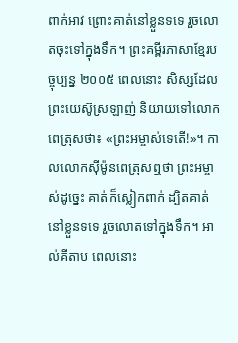ពាក់អាវ ព្រោះគាត់នៅខ្លួនទទេ រួចលោតចុះទៅក្នុងទឹក។ ព្រះគម្ពីរភាសាខ្មែរបច្ចុប្បន្ន ២០០៥ ពេលនោះ សិស្សដែលព្រះយេស៊ូស្រឡាញ់ និយាយទៅលោកពេត្រុសថា៖ «ព្រះអម្ចាស់ទេតើ!»។ កាលលោកស៊ីម៉ូនពេត្រុសឮថា ព្រះអម្ចាស់ដូច្នេះ គាត់ក៏ស្លៀកពាក់ ដ្បិតគាត់នៅខ្លួនទទេ រួចលោតទៅក្នុងទឹក។ អាល់គីតាប ពេលនោះ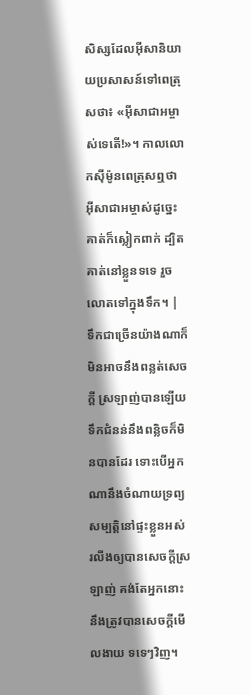សិស្សដែលអ៊ីសានិយាយប្រសាសន៍ទៅពេត្រុសថា៖ «អ៊ីសាជាអម្ចាស់ទេតើ!»។ កាលលោកស៊ីម៉ូនពេត្រុសឮថា អ៊ីសាជាអម្ចាស់ដូច្នេះ គាត់ក៏ស្លៀកពាក់ ដ្បិតគាត់នៅខ្លួនទទេ រួចលោតទៅក្នុងទឹក។ |
ទឹកជាច្រើនយ៉ាងណាក៏មិនអាចនឹងពន្លត់សេចក្ដី ស្រឡាញ់បានឡើយ ទឹកជំនន់នឹងពន្លិចក៏មិនបានដែរ ទោះបើអ្នកណានឹងចំណាយទ្រព្យសម្បត្តិនៅផ្ទះខ្លួនអស់ រលីងឲ្យបានសេចក្ដីស្រឡាញ់ គង់តែអ្នកនោះនឹងត្រូវបានសេចក្ដីមើលងាយ ទទេៗវិញ។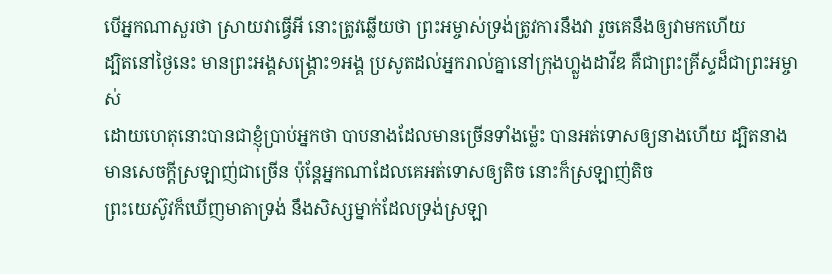បើអ្នកណាសួរថា ស្រាយវាធ្វើអី នោះត្រូវឆ្លើយថា ព្រះអម្ចាស់ទ្រង់ត្រូវការនឹងវា រួចគេនឹងឲ្យវាមកហើយ
ដ្បិតនៅថ្ងៃនេះ មានព្រះអង្គសង្គ្រោះ១អង្គ ប្រសូតដល់អ្នករាល់គ្នានៅក្រុងហ្លួងដាវីឌ គឺជាព្រះគ្រីស្ទដ៏ជាព្រះអម្ចាស់
ដោយហេតុនោះបានជាខ្ញុំប្រាប់អ្នកថា បាបនាងដែលមានច្រើនទាំងម៉្លេះ បានអត់ទោសឲ្យនាងហើយ ដ្បិតនាងមានសេចក្ដីស្រឡាញ់ជាច្រើន ប៉ុន្តែអ្នកណាដែលគេអត់ទោសឲ្យតិច នោះក៏ស្រឡាញ់តិច
ព្រះយេស៊ូវក៏ឃើញមាតាទ្រង់ នឹងសិស្សម្នាក់ដែលទ្រង់ស្រឡា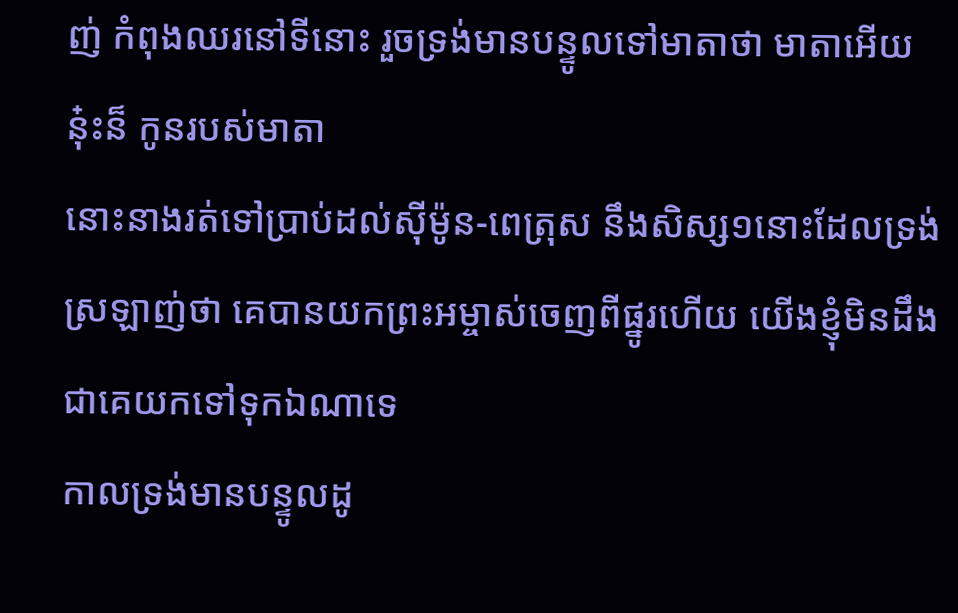ញ់ កំពុងឈរនៅទីនោះ រួចទ្រង់មានបន្ទូលទៅមាតាថា មាតាអើយ នុ៎ះន៏ កូនរបស់មាតា
នោះនាងរត់ទៅប្រាប់ដល់ស៊ីម៉ូន-ពេត្រុស នឹងសិស្ស១នោះដែលទ្រង់ស្រឡាញ់ថា គេបានយកព្រះអម្ចាស់ចេញពីផ្នូរហើយ យើងខ្ញុំមិនដឹងជាគេយកទៅទុកឯណាទេ
កាលទ្រង់មានបន្ទូលដូ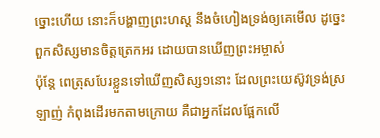ច្នោះហើយ នោះក៏បង្ហាញព្រះហស្ត នឹងចំហៀងទ្រង់ឲ្យគេមើល ដូច្នេះពួកសិស្សមានចិត្តត្រេកអរ ដោយបានឃើញព្រះអម្ចាស់
ប៉ុន្តែ ពេត្រុសបែរខ្លួនទៅឃើញសិស្ស១នោះ ដែលព្រះយេស៊ូវទ្រង់ស្រឡាញ់ កំពុងដើរមកតាមក្រោយ គឺជាអ្នកដែលផ្អែកលើ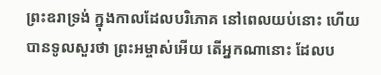ព្រះឧរាទ្រង់ ក្នុងកាលដែលបរិភោគ នៅពេលយប់នោះ ហើយបានទូលសួរថា ព្រះអម្ចាស់អើយ តើអ្នកណានោះ ដែលប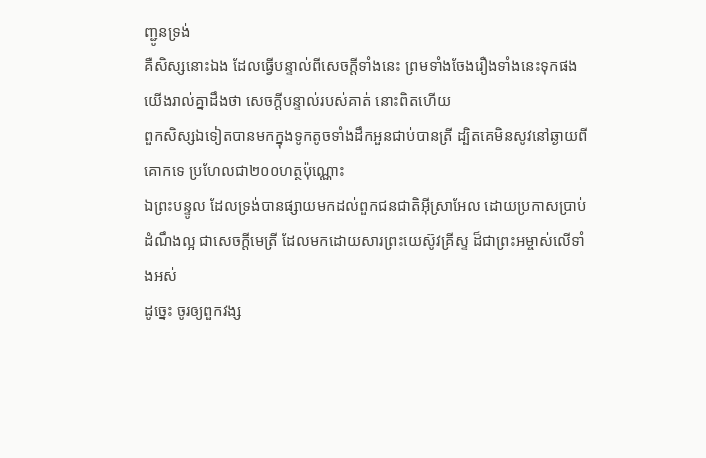ញ្ជូនទ្រង់
គឺសិស្សនោះឯង ដែលធ្វើបន្ទាល់ពីសេចក្ដីទាំងនេះ ព្រមទាំងចែងរឿងទាំងនេះទុកផង យើងរាល់គ្នាដឹងថា សេចក្ដីបន្ទាល់របស់គាត់ នោះពិតហើយ
ពួកសិស្សឯទៀតបានមកក្នុងទូកតូចទាំងដឹកអួនជាប់បានត្រី ដ្បិតគេមិនសូវនៅឆ្ងាយពីគោកទេ ប្រហែលជា២០០ហត្ថប៉ុណ្ណោះ
ឯព្រះបន្ទូល ដែលទ្រង់បានផ្សាយមកដល់ពួកជនជាតិអ៊ីស្រាអែល ដោយប្រកាសប្រាប់ដំណឹងល្អ ជាសេចក្ដីមេត្រី ដែលមកដោយសារព្រះយេស៊ូវគ្រីស្ទ ដ៏ជាព្រះអម្ចាស់លើទាំងអស់
ដូច្នេះ ចូរឲ្យពួកវង្ស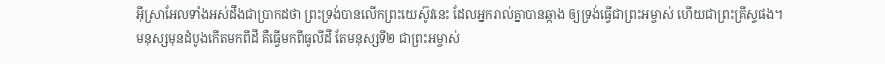អ៊ីស្រាអែលទាំងអស់ដឹងជាប្រាកដថា ព្រះទ្រង់បានលើកព្រះយេស៊ូវនេះ ដែលអ្នករាល់គ្នាបានឆ្កាង ឲ្យទ្រង់ធ្វើជាព្រះអម្ចាស់ ហើយជាព្រះគ្រីស្ទផង។
មនុស្សមុនដំបូងកើតមកពីដី គឺធ្វើមកពីធូលីដី តែមនុស្សទី២ ជាព្រះអម្ចាស់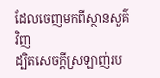ដែលចេញមកពីស្ថានសួគ៌វិញ
ដ្បិតសេចក្ដីស្រឡាញ់រប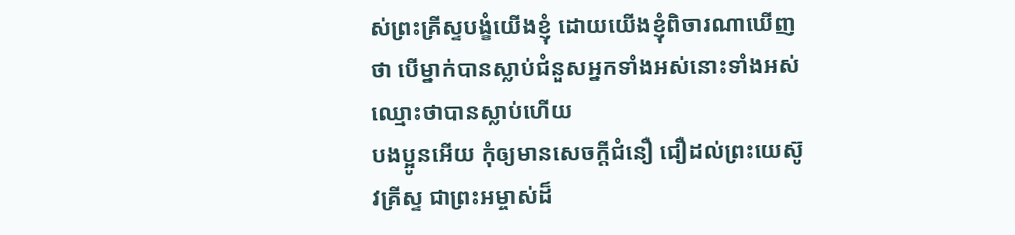ស់ព្រះគ្រីស្ទបង្ខំយើងខ្ញុំ ដោយយើងខ្ញុំពិចារណាឃើញថា បើម្នាក់បានស្លាប់ជំនួសអ្នកទាំងអស់នោះទាំងអស់ឈ្មោះថាបានស្លាប់ហើយ
បងប្អូនអើយ កុំឲ្យមានសេចក្ដីជំនឿ ជឿដល់ព្រះយេស៊ូវគ្រីស្ទ ជាព្រះអម្ចាស់ដ៏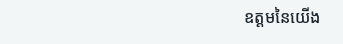ឧត្តមនៃយើង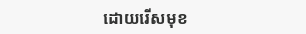ដោយរើសមុខ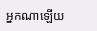អ្នកណាឡើយ